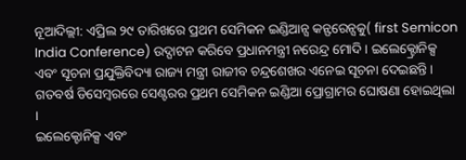ନୂଆଦିଲ୍ଲୀ: ଏପ୍ରିଲ ୨୯ ତାରିଖରେ ପ୍ରଥମ ସେମିକନ ଇଣ୍ଡିଆନ୍ସ କନ୍ଫରେନ୍ସକୁ( first Semicon India Conference) ଉଦ୍ଘାଟନ କରିବେ ପ୍ରଧାନମନ୍ତ୍ରୀ ନରେନ୍ଦ୍ର ମୋଦି । ଇଲେକ୍ଟ୍ରୋନିକ୍ସ ଏବଂ ସୂଚନା ପ୍ରଯୁକ୍ତିବିଦ୍ୟା ରାଜ୍ୟ ମନ୍ତ୍ରୀ ରାଜୀବ ଚନ୍ଦ୍ରଶେଖର ଏନେଇ ସୂଚନା ଦେଇଛନ୍ତି । ଗତବର୍ଷ ଡିସେମ୍ବରରେ ସେଣ୍ଟରର ପ୍ରଥମ ସେମିକନ ଇଣ୍ଡିଆ ପ୍ରୋଗ୍ରାମର ଘୋଷଣା ହୋଇଥିଲା ।
ଇଲେକ୍ଟୋନିକ୍ସ ଏବଂ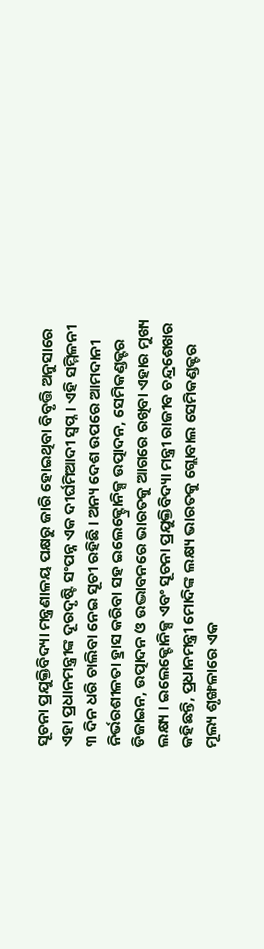ସୂଚନା ପ୍ରଯୁକ୍ତିବିଦ୍ୟା ମନ୍ତ୍ରଣାଳୟ ପକ୍ଷରୁ ଜାରି ହୋଇଥିବା ବିବୃତ୍ତି ଅନୁସାରେ ଏହା ପ୍ରଧାନମନ୍ତ୍ରୀଙ୍କ ଦୂରଦୃଷ୍ଟି ସଂପନ୍ନ ଏକ ଦୀର୍ଘମିଆଦୀ ସ୍ବପ୍ନ । ଏହି ସମ୍ମିଳନୀ ୩ ଦିନ ଧରି ଚାଲିବା ନେଇ ସୂଚୀ ରହିଛି । ଅନ୍ୟ ଦେଶ ଉପରେ ଆମଦାନୀ ନିର୍ଭରଶୀଳତା ହ୍ରାସ କରିବା ସହ ଇଲେକ୍ଟ୍ରୋନିକ୍ସ ଉତ୍ପାଦନ, ସେମିକଣ୍ଡକ୍ଟର ଡିଜାଇନ, ଉତ୍ପାଦନ ଓ ଉଦ୍ଭାବନରେ ଭାରତକୁ ଆଗରେ ରଖିବା ଏହାର ମୁଖ୍ୟ ଲକ୍ଷ୍ୟ । ଇଲେକ୍ଟୋନିକ୍ସ ଏବଂ ସୂଚନା ପ୍ରଯୁକ୍ତିବିଦ୍ୟା ମନ୍ତ୍ରୀ ରାଜୀବ ଚନ୍ଦ୍ରଶେଖର କହିଛନ୍ତି, ପ୍ରଧାନମନ୍ତ୍ରୀ ମୋଦିଙ୍କ ଲକ୍ଷ୍ୟ ଭାରତକୁ ଗ୍ଲୋବାଲ ସେମିକଣ୍ଡକ୍ଟର ମୂଲ୍ୟ ଶୃଙ୍ଖଳାରେ ଏକ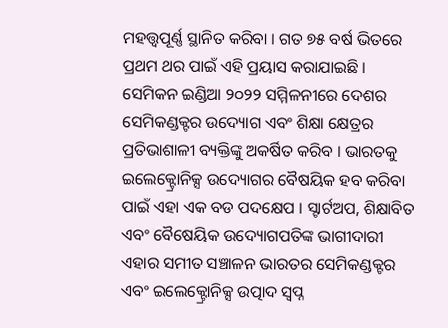ମହତ୍ତ୍ବପୂର୍ଣ୍ଣ ସ୍ଥାନିତ କରିବା । ଗତ ୭୫ ବର୍ଷ ଭିତରେ ପ୍ରଥମ ଥର ପାଇଁ ଏହି ପ୍ରୟାସ କରାଯାଇଛି ।
ସେମିକନ ଇଣ୍ଡିଆ ୨୦୨୨ ସମ୍ମିଳନୀରେ ଦେଶର ସେମିକଣ୍ଡକ୍ଟର ଉଦ୍ୟୋଗ ଏବଂ ଶିକ୍ଷା କ୍ଷେତ୍ରର ପ୍ରତିଭାଶାଳୀ ବ୍ୟକ୍ତିଙ୍କୁ ଅକର୍ଷିତ କରିବ । ଭାରତକୁ ଇଲେକ୍ଟ୍ରୋନିକ୍ସ ଉଦ୍ୟୋଗର ବୈଷୟିକ ହବ କରିବା ପାଇଁ ଏହା ଏକ ବଡ ପଦକ୍ଷେପ । ସ୍ଟାର୍ଟଅପ, ଶିକ୍ଷାବିତ ଏବଂ ବୈଷେୟିକ ଉଦ୍ୟୋଗପତିଙ୍କ ଭାଗୀଦାରୀ ଏହାର ସମୀତ ସଞ୍ଚାଳନ ଭାରତର ସେମିକଣ୍ଡକ୍ଟର ଏବଂ ଇଲେକ୍ଟ୍ରୋନିକ୍ସ ଉତ୍ପାଦ ସ୍ବପ୍ନ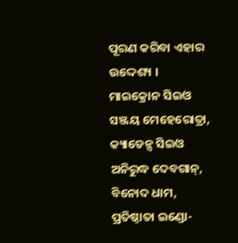ପୂରଣ କରିବା ଏହାର ଉଦ୍ଦେଶ୍ୟ ।
ମାଇକ୍ରୋନ ସିଇଓ ସଞ୍ଜୟ ମେହେରୋତ୍ରା, କ୍ୟାଡେନ୍ସ ସିଇଓ ଅନିରୁଦ୍ଧ ଦେବଗାନ୍, ବିନୋଦ ଧାମ, ପ୍ରତିଷ୍ଠାତା ଇଣ୍ଡୋ-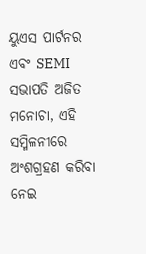ୟୁଏସ ପାର୍ଟନର ଏବଂ SEMI ସଭାପତି ଅଜିତ ମନୋଚା, ଏହି ସମ୍ମିଳନୀରେ ଅଂଶଗ୍ରହଣ କରିବା ନେଇ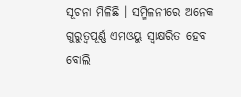ସୂଚନା ମିଳିଛି । ସମ୍ମିଳନୀରେ ଅନେକ ଗୁରୁତ୍ବପୂର୍ଣ୍ଣ ଏମଓୟୁ ସ୍ବାକ୍ଷରିତ ହେବ ବୋଲି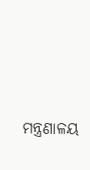ମନ୍ତ୍ରଣାଳୟ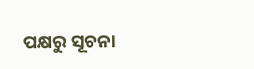ପକ୍ଷରୁ ସୂଚନା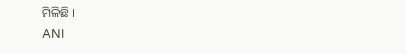ମିଳିଛି ।
ANI